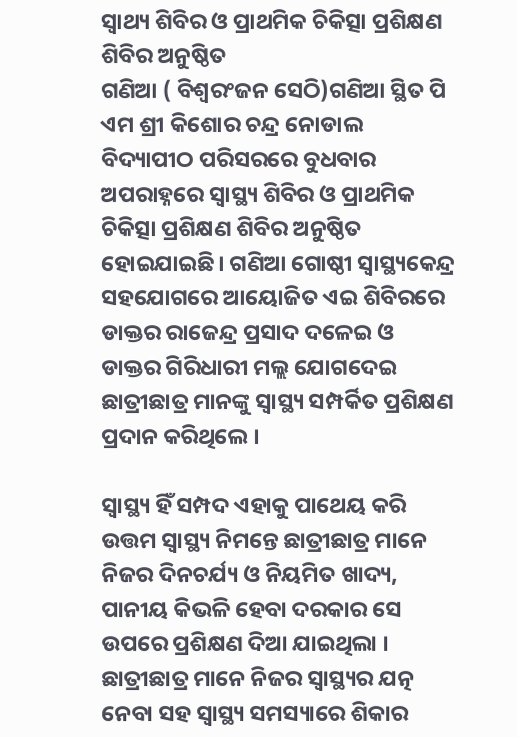ସ୍ଵାଥ୍ୟ ଶିବିର ଓ ପ୍ରାଥମିକ ଚିକିତ୍ସା ପ୍ରଶିକ୍ଷଣ ଶିବିର ଅନୁଷ୍ଠିତ
ଗଣିଆ ( ବିଶ୍ୱରଂଜନ ସେଠି)ଗଣିଆ ସ୍ଥିତ ପି ଏମ ଶ୍ରୀ କିଶୋର ଚନ୍ଦ୍ର ନୋଡାଲ ବିଦ୍ୟାପୀଠ ପରିସରରେ ବୁଧବାର ଅପରାହ୍ନରେ ସ୍ଵାସ୍ଥ୍ୟ ଶିବିର ଓ ପ୍ରାଥମିକ ଚିକିତ୍ସା ପ୍ରଶିକ୍ଷଣ ଶିବିର ଅନୁଷ୍ଠିତ ହୋଇଯାଇଛି। ଗଣିଆ ଗୋଷ୍ଠୀ ସ୍ବାସ୍ଥ୍ୟକେନ୍ଦ୍ର ସହଯୋଗରେ ଆୟୋଜିତ ଏଇ ଶିବିରରେ ଡାକ୍ତର ରାଜେନ୍ଦ୍ର ପ୍ରସାଦ ଦଳେଇ ଓ ଡାକ୍ତର ଗିରିଧାରୀ ମଲ୍ଲ ଯୋଗଦେଇ ଛାତ୍ରୀଛାତ୍ର ମାନଙ୍କୁ ସ୍ଵାସ୍ଥ୍ୟ ସମ୍ପର୍କିତ ପ୍ରଶିକ୍ଷଣ ପ୍ରଦାନ କରିଥିଲେ ।

ସ୍ୱାସ୍ଥ୍ୟ ହିଁ ସମ୍ପଦ ଏହାକୁ ପାଥେୟ କରି ଉତ୍ତମ ସ୍ଵାସ୍ଥ୍ୟ ନିମନ୍ତେ ଛାତ୍ରୀଛାତ୍ର ମାନେ ନିଜର ଦିନଚର୍ଯ୍ୟ ଓ ନିୟମିତ ଖାଦ୍ୟ, ପାନୀୟ କିଭଳି ହେବା ଦରକାର ସେ ଉପରେ ପ୍ରଶିକ୍ଷଣ ଦିଆ ଯାଇଥିଲା । ଛାତ୍ରୀଛାତ୍ର ମାନେ ନିଜର ସ୍ଵାସ୍ଥ୍ୟର ଯତ୍ନ ନେବା ସହ ସ୍ଵାସ୍ଥ୍ୟ ସମସ୍ୟାରେ ଶିକାର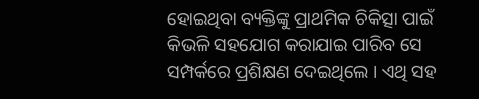ହୋଇଥିବା ବ୍ୟକ୍ତିଙ୍କୁ ପ୍ରାଥମିକ ଚିକିତ୍ସା ପାଇଁ କିଭଳି ସହଯୋଗ କରାଯାଇ ପାରିବ ସେ ସମ୍ପର୍କରେ ପ୍ରଶିକ୍ଷଣ ଦେଇଥିଲେ । ଏଥି ସହ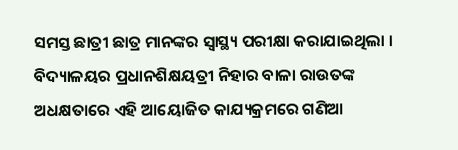ସମସ୍ତ ଛାତ୍ରୀ ଛାତ୍ର ମାନଙ୍କର ସ୍ଵାସ୍ଥ୍ୟ ପରୀକ୍ଷା କରାଯାଇଥିଲା । ବିଦ୍ୟାଳୟର ପ୍ରଧାନଶିକ୍ଷୟତ୍ରୀ ନିହାର ବାଳା ରାଉତଙ୍କ ଅଧକ୍ଷତାରେ ଏହି ଆୟୋଜିତ କାଯ୍ୟକ୍ରମରେ ଗଣିଆ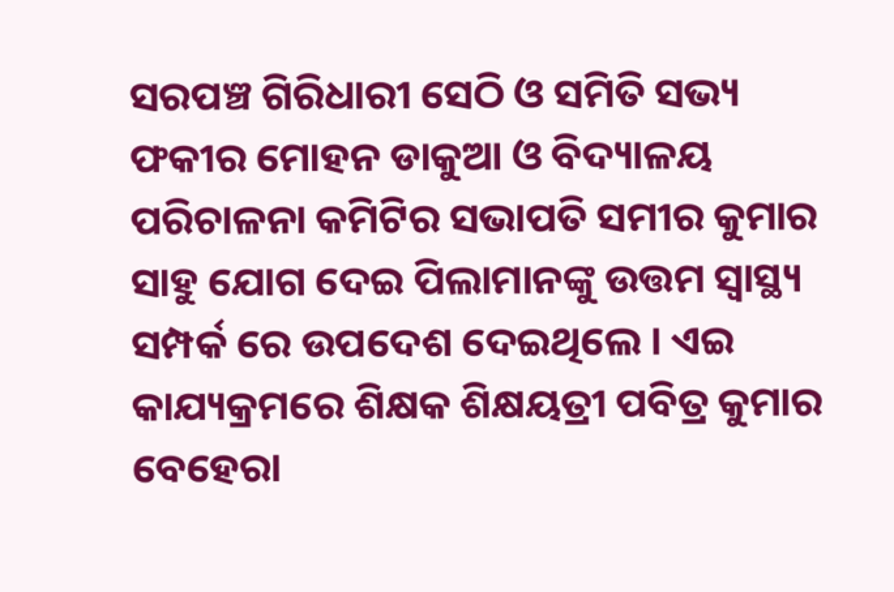ସରପଞ୍ଚ ଗିରିଧାରୀ ସେଠି ଓ ସମିତି ସଭ୍ୟ ଫକୀର ମୋହନ ଡାକୁଆ ଓ ବିଦ୍ୟାଳୟ ପରିଚାଳନା କମିଟିର ସଭାପତି ସମୀର କୁମାର ସାହୁ ଯୋଗ ଦେଇ ପିଲାମାନଙ୍କୁ ଉତ୍ତମ ସ୍ଵାସ୍ଥ୍ୟ ସମ୍ପର୍କ ରେ ଉପଦେଶ ଦେଇଥିଲେ । ଏଇ କାଯ୍ୟକ୍ରମରେ ଶିକ୍ଷକ ଶିକ୍ଷୟତ୍ରୀ ପବିତ୍ର କୁମାର ବେହେରା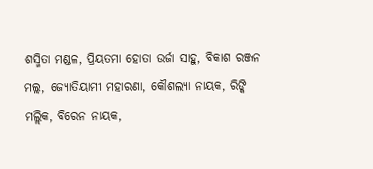ଶସ୍ମିତା ମଣ୍ଡଳ, ପ୍ରିୟତମା ହୋତା ଉର୍ଜା ସାହୁ, ବିକାଶ ରଞ୍ଜନ ମଲ୍ଲ, ଜ୍ୟୋତିୟାମୀ ମହାରଣା, କୌଶଲ୍ୟା ନାୟକ, ରିଙ୍କି ମଲ୍ଲିକ, ବିରେନ ନାୟକ,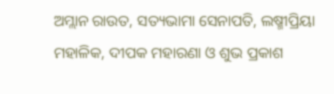ଅମ୍ଲାନ ରାଉତ, ସତ୍ୟଭାମା ସେନାପତି, ଲଷ୍ମୀପ୍ରିୟା ମହାଳିକ, ଦୀପକ ମହାରଣା ଓ ଶୁଭ ପ୍ରକାଶ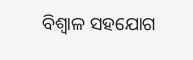ବିଶ୍ୱାଳ ସହଯୋଗ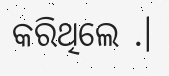କରିଥିଲେ .।